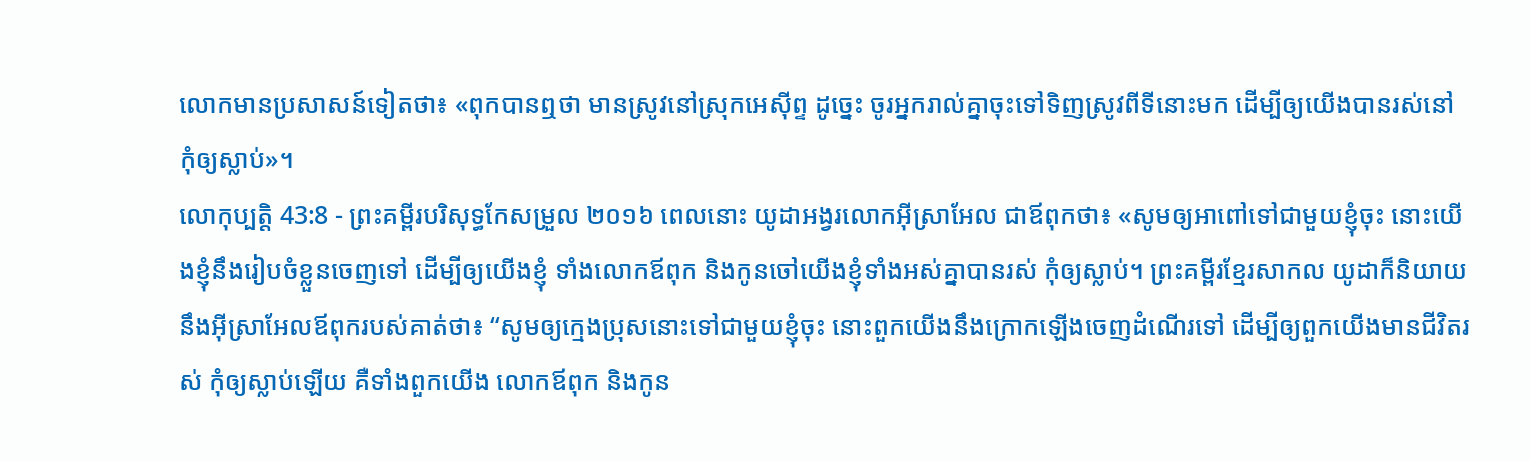លោកមានប្រសាសន៍ទៀតថា៖ «ពុកបានឮថា មានស្រូវនៅស្រុកអេស៊ីព្ទ ដូច្នេះ ចូរអ្នករាល់គ្នាចុះទៅទិញស្រូវពីទីនោះមក ដើម្បីឲ្យយើងបានរស់នៅ កុំឲ្យស្លាប់»។
លោកុប្បត្តិ 43:8 - ព្រះគម្ពីរបរិសុទ្ធកែសម្រួល ២០១៦ ពេលនោះ យូដាអង្វរលោកអ៊ីស្រាអែល ជាឪពុកថា៖ «សូមឲ្យអាពៅទៅជាមួយខ្ញុំចុះ នោះយើងខ្ញុំនឹងរៀបចំខ្លួនចេញទៅ ដើម្បីឲ្យយើងខ្ញុំ ទាំងលោកឪពុក និងកូនចៅយើងខ្ញុំទាំងអស់គ្នាបានរស់ កុំឲ្យស្លាប់។ ព្រះគម្ពីរខ្មែរសាកល យូដាក៏និយាយនឹងអ៊ីស្រាអែលឪពុករបស់គាត់ថា៖ “សូមឲ្យក្មេងប្រុសនោះទៅជាមួយខ្ញុំចុះ នោះពួកយើងនឹងក្រោកឡើងចេញដំណើរទៅ ដើម្បីឲ្យពួកយើងមានជីវិតរស់ កុំឲ្យស្លាប់ឡើយ គឺទាំងពួកយើង លោកឪពុក និងកូន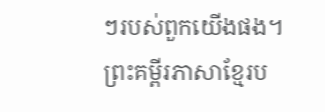ៗរបស់ពួកយើងផង។ ព្រះគម្ពីរភាសាខ្មែរប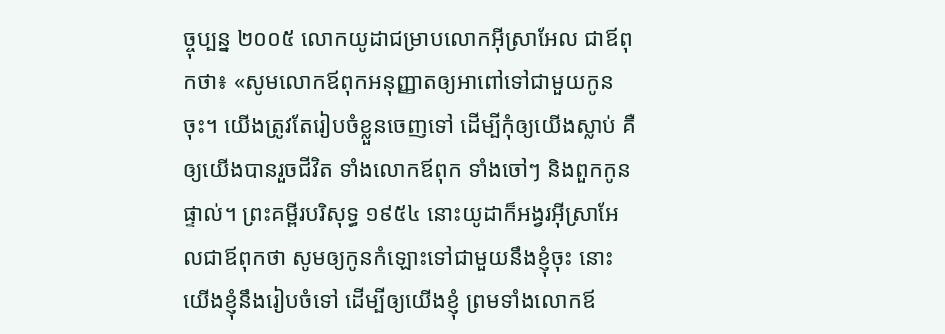ច្ចុប្បន្ន ២០០៥ លោកយូដាជម្រាបលោកអ៊ីស្រាអែល ជាឪពុកថា៖ «សូមលោកឪពុកអនុញ្ញាតឲ្យអាពៅទៅជាមួយកូនចុះ។ យើងត្រូវតែរៀបចំខ្លួនចេញទៅ ដើម្បីកុំឲ្យយើងស្លាប់ គឺឲ្យយើងបានរួចជីវិត ទាំងលោកឪពុក ទាំងចៅៗ និងពួកកូនផ្ទាល់។ ព្រះគម្ពីរបរិសុទ្ធ ១៩៥៤ នោះយូដាក៏អង្វរអ៊ីស្រាអែលជាឪពុកថា សូមឲ្យកូនកំឡោះទៅជាមួយនឹងខ្ញុំចុះ នោះយើងខ្ញុំនឹងរៀបចំទៅ ដើម្បីឲ្យយើងខ្ញុំ ព្រមទាំងលោកឪ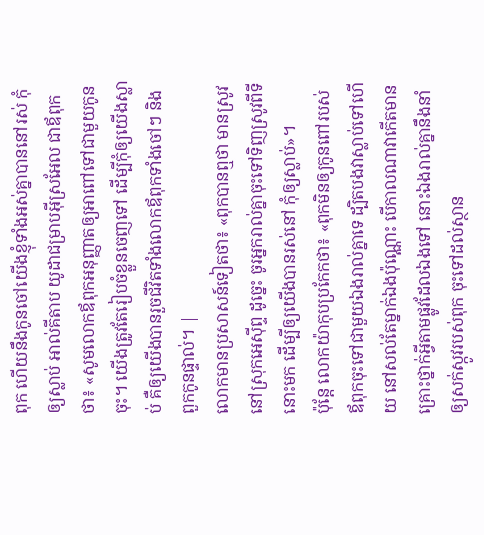ពុក ហើយនឹងកូនចៅយើងខ្ញុំទាំងអស់គ្នាបាននៅរស់ កុំឲ្យស្លាប់ អាល់គីតាប យូដាជម្រាបអ៊ីស្រអែល ជាឪពុកថា៖ «សូមលោកឪពុកអនុញ្ញាតឲ្យអាពៅទៅជាមួយកូនចុះ។ យើងត្រូវតែរៀបចំខ្លួនចេញទៅ ដើម្បីកុំឲ្យយើងស្លាប់ គឺឲ្យយើងបានរួចជីវិតទាំងលោកឪពុកទាំងចៅៗ និងពួកកូនផ្ទាល់។ |
លោកមានប្រសាសន៍ទៀតថា៖ «ពុកបានឮថា មានស្រូវនៅស្រុកអេស៊ីព្ទ ដូច្នេះ ចូរអ្នករាល់គ្នាចុះទៅទិញស្រូវពីទីនោះមក ដើម្បីឲ្យយើងបានរស់នៅ កុំឲ្យស្លាប់»។
ប៉ុន្ដែ លោកយ៉ាកុបប្រកែកថា៖ «ពុកមិនឲ្យកូនពៅរបស់ឪពុកចុះទៅជាមួយឯងរាល់គ្នាទេ ដ្បិតបងវាស្លាប់ទៅហើយ នៅសល់តែម្នាក់ឯងប៉ុណ្ណោះ បើកាលណាវាកើតមានគ្រោះថ្នាក់អ្វីតាមផ្លូវដែលឯងទៅ នោះឯងរាល់គ្នានឹងនាំឲ្យសក់ស្កូវរបស់ពុក ចុះទៅដល់ស្ថាន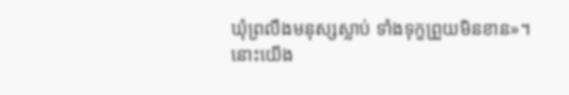ឃុំព្រលឹងមនុស្សស្លាប់ ទាំងទុក្ខព្រួយមិនខាន»។
នោះយើង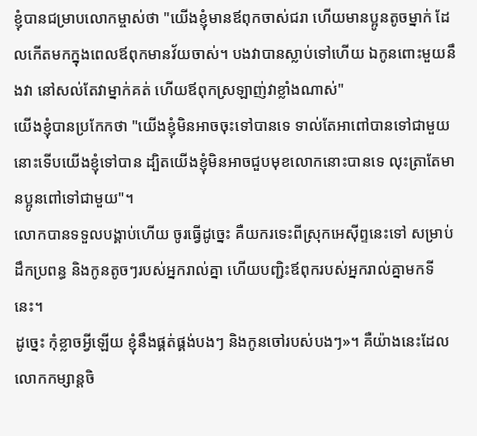ខ្ញុំបានជម្រាបលោកម្ចាស់ថា "យើងខ្ញុំមានឪពុកចាស់ជរា ហើយមានប្អូនតូចម្នាក់ ដែលកើតមកក្នុងពេលឪពុកមានវ័យចាស់។ បងវាបានស្លាប់ទៅហើយ ឯកូនពោះមួយនឹងវា នៅសល់តែវាម្នាក់គត់ ហើយឪពុកស្រឡាញ់វាខ្លាំងណាស់"
យើងខ្ញុំបានប្រកែកថា "យើងខ្ញុំមិនអាចចុះទៅបានទេ ទាល់តែអាពៅបានទៅជាមួយ នោះទើបយើងខ្ញុំទៅបាន ដ្បិតយើងខ្ញុំមិនអាចជួបមុខលោកនោះបានទេ លុះត្រាតែមានប្អូនពៅទៅជាមួយ"។
លោកបានទទួលបង្គាប់ហើយ ចូរធ្វើដូច្នេះ គឺយករទេះពីស្រុកអេស៊ីព្ទនេះទៅ សម្រាប់ដឹកប្រពន្ធ និងកូនតូចៗរបស់អ្នករាល់គ្នា ហើយបញ្ជិះឪពុករបស់អ្នករាល់គ្នាមកទីនេះ។
ដូច្នេះ កុំខ្លាចអ្វីឡើយ ខ្ញុំនឹងផ្គត់ផ្គង់បងៗ និងកូនចៅរបស់បងៗ»។ គឺយ៉ាងនេះដែលលោកកម្សាន្តចិ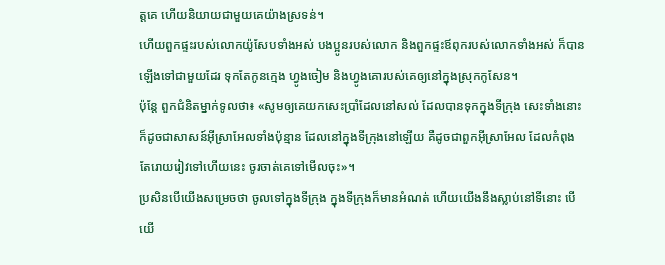ត្តគេ ហើយនិយាយជាមួយគេយ៉ាងស្រទន់។
ហើយពួកផ្ទះរបស់លោកយ៉ូសែបទាំងអស់ បងប្អូនរបស់លោក និងពួកផ្ទះឪពុករបស់លោកទាំងអស់ ក៏បានឡើងទៅជាមួយដែរ ទុកតែកូនក្មេង ហ្វូងចៀម និងហ្វូងគោរបស់គេឲ្យនៅក្នុងស្រុកកូសែន។
ប៉ុន្តែ ពួកជំនិតម្នាក់ទូលថា៖ «សូមឲ្យគេយកសេះប្រាំដែលនៅសល់ ដែលបានទុកក្នុងទីក្រុង សេះទាំងនោះក៏ដូចជាសាសន៍អ៊ីស្រាអែលទាំងប៉ុន្មាន ដែលនៅក្នុងទីក្រុងនៅឡើយ គឺដូចជាពួកអ៊ីស្រាអែល ដែលកំពុងតែរោយរៀវទៅហើយនេះ ចូរចាត់គេទៅមើលចុះ»។
ប្រសិនបើយើងសម្រេចថា ចូលទៅក្នុងទីក្រុង ក្នុងទីក្រុងក៏មានអំណត់ ហើយយើងនឹងស្លាប់នៅទីនោះ បើយើ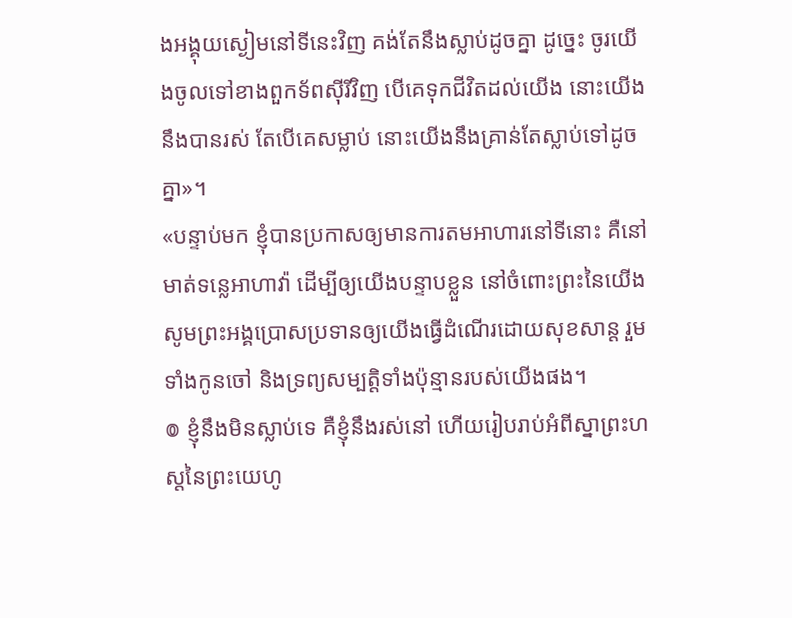ងអង្គុយស្ងៀមនៅទីនេះវិញ គង់តែនឹងស្លាប់ដូចគ្នា ដូច្នេះ ចូរយើងចូលទៅខាងពួកទ័ពស៊ីរីវិញ បើគេទុកជីវិតដល់យើង នោះយើងនឹងបានរស់ តែបើគេសម្លាប់ នោះយើងនឹងគ្រាន់តែស្លាប់ទៅដូចគ្នា»។
«បន្ទាប់មក ខ្ញុំបានប្រកាសឲ្យមានការតមអាហារនៅទីនោះ គឺនៅមាត់ទន្លេអាហាវ៉ា ដើម្បីឲ្យយើងបន្ទាបខ្លួន នៅចំពោះព្រះនៃយើង សូមព្រះអង្គប្រោសប្រទានឲ្យយើងធ្វើដំណើរដោយសុខសាន្ត រួមទាំងកូនចៅ និងទ្រព្យសម្បត្តិទាំងប៉ុន្មានរបស់យើងផង។
៙ ខ្ញុំនឹងមិនស្លាប់ទេ គឺខ្ញុំនឹងរស់នៅ ហើយរៀបរាប់អំពីស្នាព្រះហស្តនៃព្រះយេហូ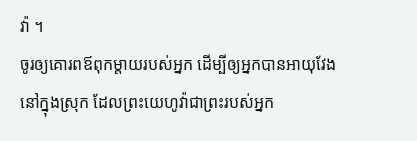វ៉ា ។
ចូរឲ្យគោរពឪពុកម្តាយរបស់អ្នក ដើម្បីឲ្យអ្នកបានអាយុវែងនៅក្នុងស្រុក ដែលព្រះយេហូវ៉ាជាព្រះរបស់អ្នក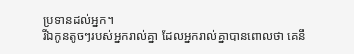ប្រទានដល់អ្នក។
រីឯកូនតូចៗរបស់អ្នករាល់គ្នា ដែលអ្នករាល់គ្នាបានពោលថា គេនឹ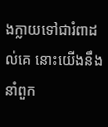ងក្លាយទៅជារំពាដល់គេ នោះយើងនឹងនាំពួក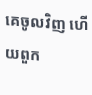គេចូលវិញ ហើយពួក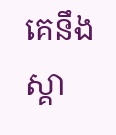គេនឹងស្គា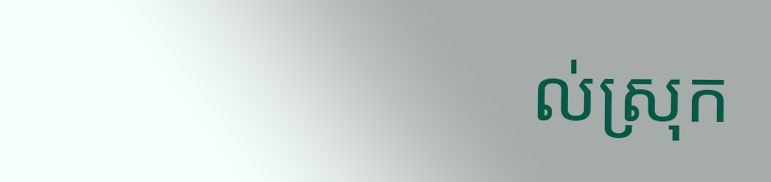ល់ស្រុក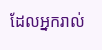ដែលអ្នករាល់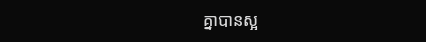គ្នាបានស្អ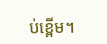ប់ខ្ពើម។